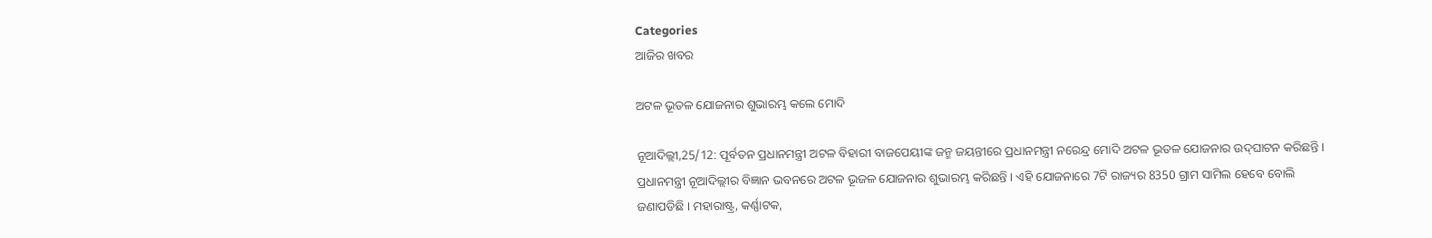Categories
ଆଜିର ଖବର

ଅଟଳ ଭୂତଳ ଯୋଜନାର ଶୁଭାରମ୍ଭ କଲେ ମୋଦି

ନୂଆଦିଲ୍ଲୀ,25/12: ପୂର୍ବତନ ପ୍ରଧାନମନ୍ତ୍ରୀ ଅଟଳ ବିହାରୀ ବାଜପେୟୀଙ୍କ ଜନ୍ମ ଜୟନ୍ତୀରେ ପ୍ରଧାନମନ୍ତ୍ରୀ ନରେନ୍ଦ୍ର ମୋଦି ଅଟଳ ଭୂତଳ ଯୋଜନାର ଉଦ୍‌ଘାଟନ କରିଛନ୍ତି । ପ୍ରଧାନମନ୍ତ୍ରୀ ନୂଆଦିଲ୍ଲୀର ବିଜ୍ଞାନ ଭବନରେ ଅଟଳ ଭୂଜଳ ଯୋଜନାର ଶୁଭାରମ୍ଭ କରିଛନ୍ତି । ଏହି ଯୋଜନାରେ 7ଟି ରାଜ୍ୟର 8350 ଗ୍ରାମ ସାମିଲ ହେବେ ବୋଲି ଜଣାପଡିଛି । ମହାରାଷ୍ଟ୍ର, କର୍ଣ୍ଣାଟକ,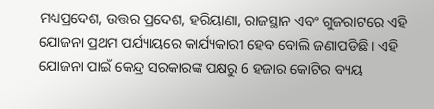ମଧ୍ୟପ୍ରଦେଶ, ଉତ୍ତର ପ୍ରଦେଶ, ହରିୟାଣା, ରାଜସ୍ଥାନ ଏବଂ ଗୁଜରାଟରେ ଏହି ଯୋଜନା ପ୍ରଥମ ପର୍ଯ୍ୟାୟରେ କାର୍ଯ୍ୟକାରୀ ହେବ ବୋଲି ଜଣାପଡିଛି । ଏହି ଯୋଜନା ପାଇଁ କେନ୍ଦ୍ର ସରକାରଙ୍କ ପକ୍ଷରୁ 6 ହଜାର କୋଟିର ବ୍ୟୟ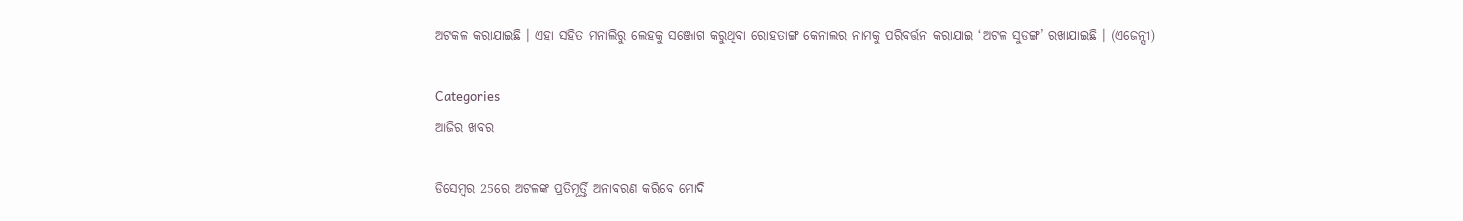ଅଟକଳ କରାଯାଇଛି । ଏହା ସହିତ ମନାଲିରୁ ଲେହକୁ ସଞ୍ଜୋଗ କରୁଥିବା ରୋହତାଙ୍ଗ କେନାଲର ନାମକୁ ପରିବର୍ତ୍ତନ କରାଯାଇ ‘ଅଟଳ ସୁଡଙ୍ଗ’ ରଖାଯାଇଛି । (ଏଜେନ୍ସୀ)

Categories
ଆଜିର ଖବର

ଡିସେମ୍ବର 25ରେ ଅଟଳଙ୍କ ପ୍ରତିମୂର୍ତ୍ତି ଅନାବରଣ କରିବେ ମୋଦି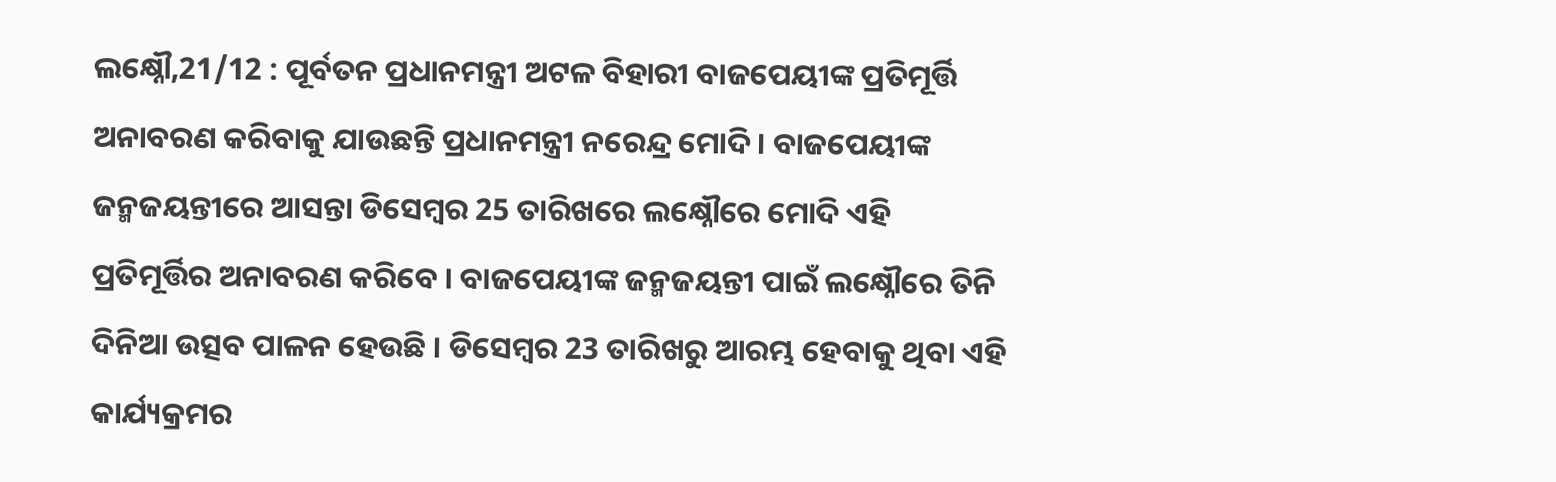ଲକ୍ଷ୍ନୌ,21/12 : ପୂର୍ବତନ ପ୍ରଧାନମନ୍ତ୍ରୀ ଅଟଳ ବିହାରୀ ବାଜପେୟୀଙ୍କ ପ୍ରତିମୂର୍ତ୍ତି ଅନାବରଣ କରିବାକୁ ଯାଉଛନ୍ତି ପ୍ରଧାନମନ୍ତ୍ରୀ ନରେନ୍ଦ୍ର ମୋଦି । ବାଜପେୟୀଙ୍କ ଜନ୍ମଜୟନ୍ତୀରେ ଆସନ୍ତା ଡିସେମ୍ବର 25 ତାରିଖରେ ଲକ୍ଷ୍ନୌରେ ମୋଦି ଏହି ପ୍ରତିମୂର୍ତ୍ତିର ଅନାବରଣ କରିବେ । ବାଜପେୟୀଙ୍କ ଜନ୍ମଜୟନ୍ତୀ ପାଇଁ ଲକ୍ଷ୍ନୌରେ ତିନି ଦିନିଆ ଉତ୍ସବ ପାଳନ ହେଉଛି । ଡିସେମ୍ବର 23 ତାରିଖରୁ ଆରମ୍ଭ ହେବାକୁ ଥିବା ଏହି କାର୍ଯ୍ୟକ୍ରମର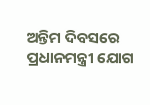ଅନ୍ତିମ ଦିବସରେ ପ୍ରଧାନମନ୍ତ୍ରୀ ଯୋଗ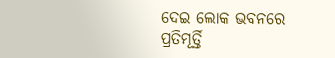ଦେଇ ଲୋକ ଭବନରେ ପ୍ରତିମୂର୍ତ୍ତି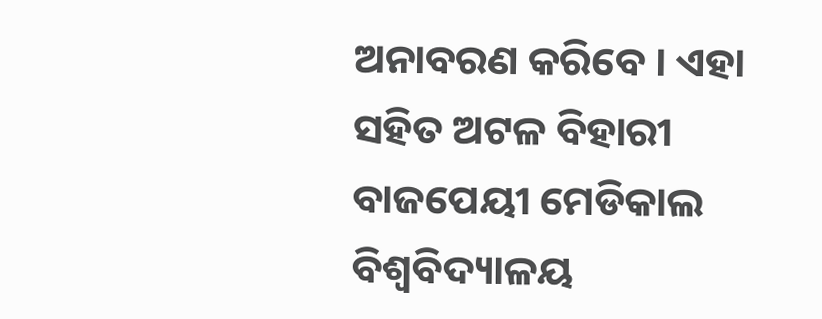ଅନାବରଣ କରିବେ । ଏହା ସହିତ ଅଟଳ ବିହାରୀ ବାଜପେୟୀ ମେଡିକାଲ ବିଶ୍ବବିଦ୍ୟାଳୟ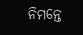ନିମନ୍ତେ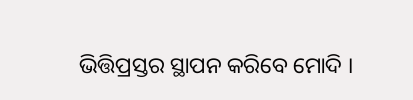ଭିତ୍ତିପ୍ରସ୍ତର ସ୍ଥାପନ କରିବେ ମୋଦି ।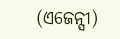(ଏଜେନ୍ସୀ)